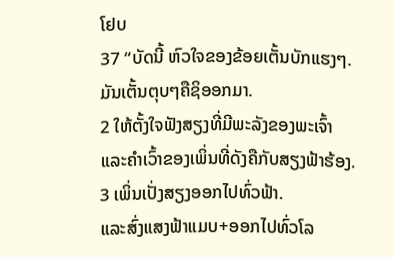ໂຢບ
37 “ບັດນີ້ ຫົວໃຈຂອງຂ້ອຍເຕັ້ນບັກແຮງໆ.
ມັນເຕັ້ນຕຸບໆຄືຊິອອກມາ.
2 ໃຫ້ຕັ້ງໃຈຟັງສຽງທີ່ມີພະລັງຂອງພະເຈົ້າ
ແລະຄຳເວົ້າຂອງເພິ່ນທີ່ດັງຄືກັບສຽງຟ້າຮ້ອງ.
3 ເພິ່ນເປັ່ງສຽງອອກໄປທົ່ວຟ້າ.
ແລະສົ່ງແສງຟ້າແມບ+ອອກໄປທົ່ວໂລ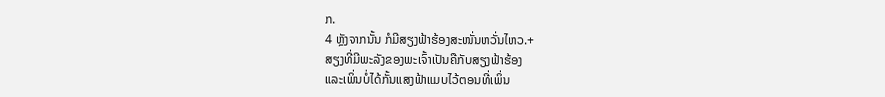ກ.
4 ຫຼັງຈາກນັ້ນ ກໍມີສຽງຟ້າຮ້ອງສະໜັ່ນຫວັ່ນໄຫວ.+
ສຽງທີ່ມີພະລັງຂອງພະເຈົ້າເປັນຄືກັບສຽງຟ້າຮ້ອງ
ແລະເພິ່ນບໍ່ໄດ້ກັ້ນແສງຟ້າແມບໄວ້ຕອນທີ່ເພິ່ນ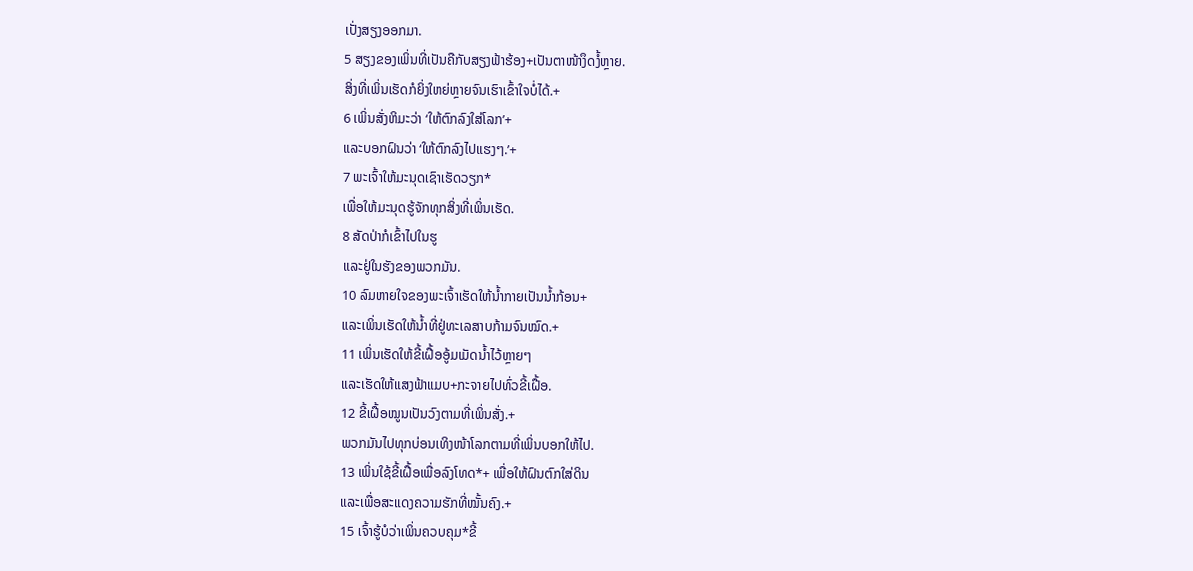ເປັ່ງສຽງອອກມາ.
5 ສຽງຂອງເພິ່ນທີ່ເປັນຄືກັບສຽງຟ້າຮ້ອງ+ເປັນຕາໜ້າງຶດງໍ້ຫຼາຍ.
ສິ່ງທີ່ເພິ່ນເຮັດກໍຍິ່ງໃຫຍ່ຫຼາຍຈົນເຮົາເຂົ້າໃຈບໍ່ໄດ້.+
6 ເພິ່ນສັ່ງຫິມະວ່າ ‘ໃຫ້ຕົກລົງໃສ່ໂລກ’+
ແລະບອກຝົນວ່າ ‘ໃຫ້ຕົກລົງໄປແຮງໆ.’+
7 ພະເຈົ້າໃຫ້ມະນຸດເຊົາເຮັດວຽກ*
ເພື່ອໃຫ້ມະນຸດຮູ້ຈັກທຸກສິ່ງທີ່ເພິ່ນເຮັດ.
8 ສັດປ່າກໍເຂົ້າໄປໃນຮູ
ແລະຢູ່ໃນຮັງຂອງພວກມັນ.
10 ລົມຫາຍໃຈຂອງພະເຈົ້າເຮັດໃຫ້ນ້ຳກາຍເປັນນ້ຳກ້ອນ+
ແລະເພິ່ນເຮັດໃຫ້ນ້ຳທີ່ຢູ່ທະເລສາບກ້າມຈົນໝົດ.+
11 ເພິ່ນເຮັດໃຫ້ຂີ້ເຝື້ອອູ້ມເມັດນ້ຳໄວ້ຫຼາຍໆ
ແລະເຮັດໃຫ້ແສງຟ້າແມບ+ກະຈາຍໄປທົ່ວຂີ້ເຝື້ອ.
12 ຂີ້ເຝື້ອໝູນເປັນວົງຕາມທີ່ເພິ່ນສັ່ງ.+
ພວກມັນໄປທຸກບ່ອນເທິງໜ້າໂລກຕາມທີ່ເພິ່ນບອກໃຫ້ໄປ.
13 ເພິ່ນໃຊ້ຂີ້ເຝື້ອເພື່ອລົງໂທດ*+ ເພື່ອໃຫ້ຝົນຕົກໃສ່ດິນ
ແລະເພື່ອສະແດງຄວາມຮັກທີ່ໝັ້ນຄົງ.+
15 ເຈົ້າຮູ້ບໍວ່າເພິ່ນຄວບຄຸມ*ຂີ້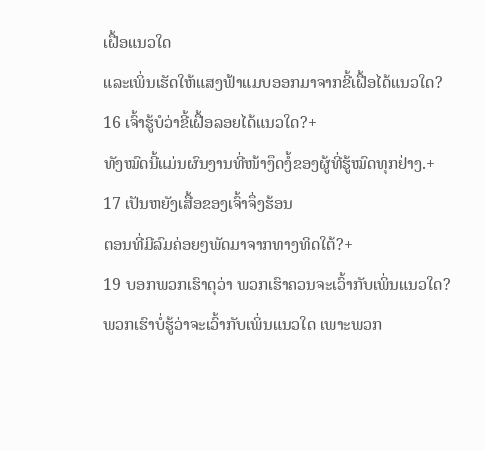ເຝື້ອແນວໃດ
ແລະເພິ່ນເຮັດໃຫ້ແສງຟ້າແມບອອກມາຈາກຂີ້ເຝື້ອໄດ້ແນວໃດ?
16 ເຈົ້າຮູ້ບໍວ່າຂີ້ເຝື້ອລອຍໄດ້ແນວໃດ?+
ທັງໝົດນີ້ແມ່ນຜົນງານທີ່ໜ້າງຶດງໍ້ຂອງຜູ້ທີ່ຮູ້ໝົດທຸກຢ່າງ.+
17 ເປັນຫຍັງເສື້ອຂອງເຈົ້າຈຶ່ງຮ້ອນ
ຕອນທີ່ມີລົມຄ່ອຍໆພັດມາຈາກທາງທິດໃຕ້?+
19 ບອກພວກເຮົາດຸວ່າ ພວກເຮົາຄວນຈະເວົ້າກັບເພິ່ນແນວໃດ?
ພວກເຮົາບໍ່ຮູ້ວ່າຈະເວົ້າກັບເພິ່ນແນວໃດ ເພາະພວກ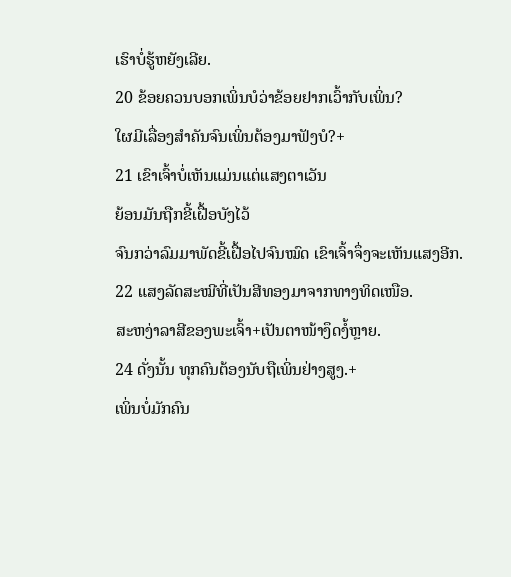ເຮົາບໍ່ຮູ້ຫຍັງເລີຍ.
20 ຂ້ອຍຄວນບອກເພິ່ນບໍວ່າຂ້ອຍຢາກເວົ້າກັບເພິ່ນ?
ໃຜມີເລື່ອງສຳຄັນຈົນເພິ່ນຕ້ອງມາຟັງບໍ?+
21 ເຂົາເຈົ້າບໍ່ເຫັນແມ່ນແຕ່ແສງຕາເວັນ
ຍ້ອນມັນຖືກຂີ້ເຝື້ອບັງໄວ້
ຈົນກວ່າລົມມາພັດຂີ້ເຝື້ອໄປຈົນໝົດ ເຂົາເຈົ້າຈຶ່ງຈະເຫັນແສງອີກ.
22 ແສງລັດສະໝີທີ່ເປັນສີທອງມາຈາກທາງທິດເໜືອ.
ສະຫງ່າລາສີຂອງພະເຈົ້າ+ເປັນຕາໜ້າງຶດງໍ້ຫຼາຍ.
24 ດັ່ງນັ້ນ ທຸກຄົນຕ້ອງນັບຖືເພິ່ນຢ່າງສູງ.+
ເພິ່ນບໍ່ມັກຄົນ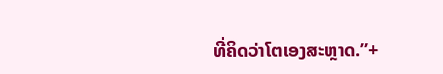ທີ່ຄິດວ່າໂຕເອງສະຫຼາດ.”+